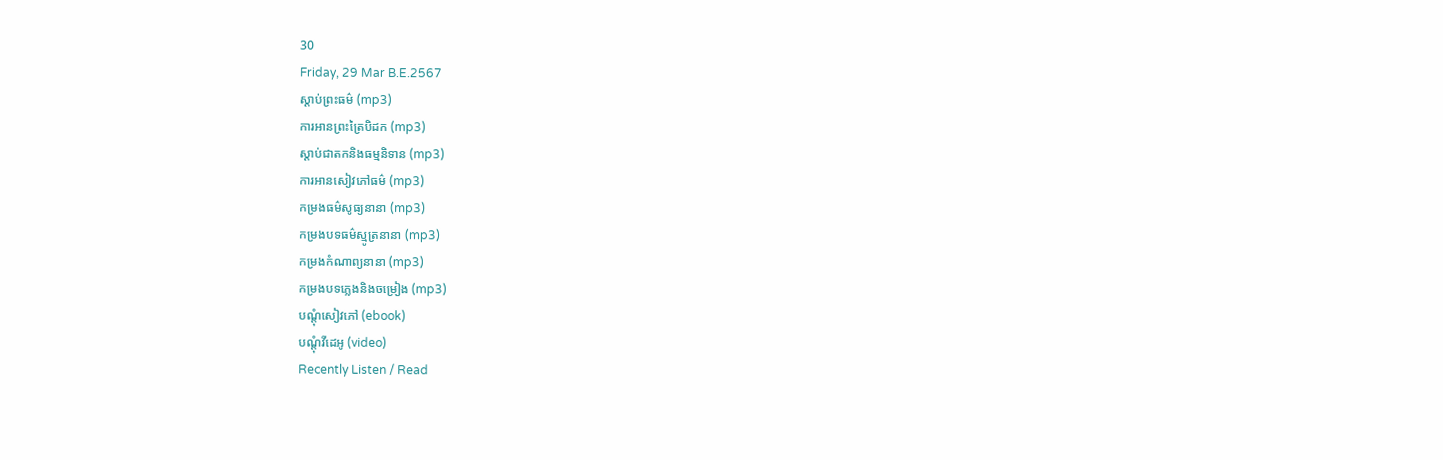30
Friday, 29 Mar B.E.2567
ស្តាប់ព្រះធម៌ (mp3)
ការអានព្រះត្រៃបិដក (mp3)
ស្តាប់ជាតកនិងធម្មនិទាន (mp3)
ការអានសៀវភៅធម៌ (mp3)
កម្រងធម៌សូធ្យនានា (mp3)
កម្រងបទធម៌ស្មូត្រនានា (mp3)
កម្រងកំណាព្យនានា (mp3)
កម្រងបទភ្លេងនិងចម្រៀង (mp3)
បណ្តុំសៀវភៅ (ebook)
បណ្តុំវីដេអូ (video)
Recently Listen / Read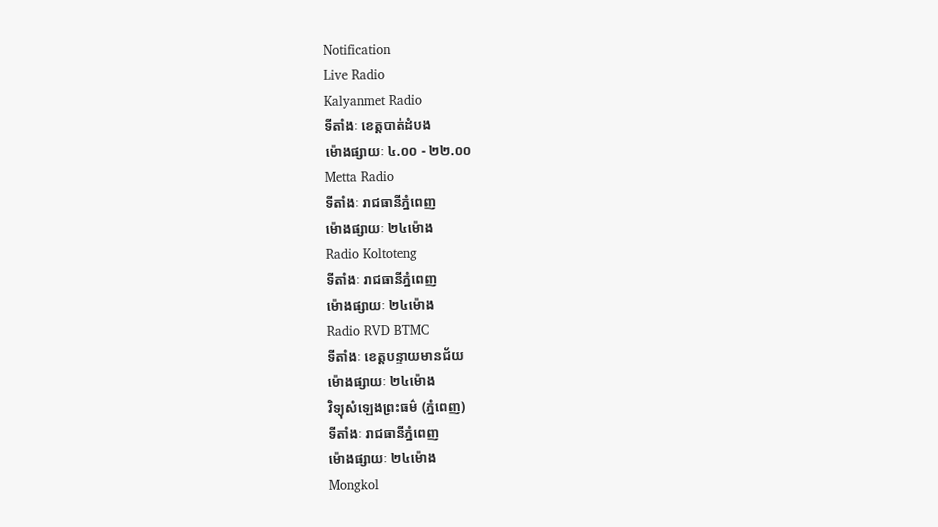Notification
Live Radio
Kalyanmet Radio
ទីតាំងៈ ខេត្តបាត់ដំបង
ម៉ោងផ្សាយៈ ៤.០០ - ២២.០០
Metta Radio
ទីតាំងៈ រាជធានីភ្នំពេញ
ម៉ោងផ្សាយៈ ២៤ម៉ោង
Radio Koltoteng
ទីតាំងៈ រាជធានីភ្នំពេញ
ម៉ោងផ្សាយៈ ២៤ម៉ោង
Radio RVD BTMC
ទីតាំងៈ ខេត្តបន្ទាយមានជ័យ
ម៉ោងផ្សាយៈ ២៤ម៉ោង
វិទ្យុសំឡេងព្រះធម៌ (ភ្នំពេញ)
ទីតាំងៈ រាជធានីភ្នំពេញ
ម៉ោងផ្សាយៈ ២៤ម៉ោង
Mongkol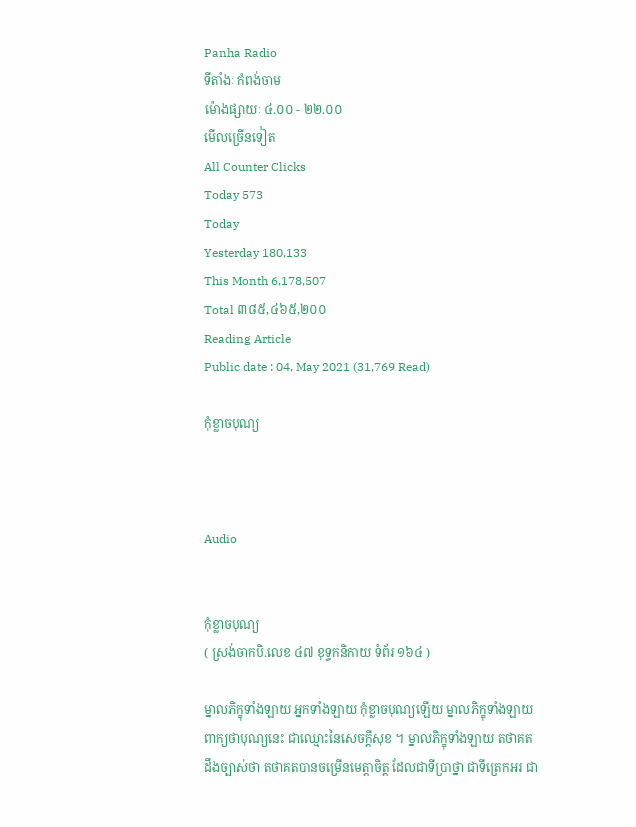Panha Radio
ទីតាំងៈ កំពង់ចាម
ម៉ោងផ្សាយៈ ៤.០០ - ២២.០០
មើលច្រើនទៀត
All Counter Clicks
Today 573
Today
Yesterday 180,133
This Month 6,178,507
Total ៣៨៥,៤៦៥,២០០
Reading Article
Public date : 04, May 2021 (31,769 Read)

កុំខ្លាចបុណ្យ



Audio


កុំខ្លាចបុណ្យ
( ស្រង់ចាកបិ.លេខ ៤៧ ខុទ្ទកនិកាយ ទំព័រ ១៦៤ )

ម្នាលភិក្ខុទាំងឡាយ អ្នកទាំងឡាយ កុំខ្លាចបុណ្យឡើយ ម្នាលភិក្ខុទាំងឡាយ ពាក្យថាបុណ្យនេះ ជាឈ្មោះនៃសេចក្តីសុខ ។ ម្នាលភិក្ខុទាំងឡាយ តថាគតដឹងច្បាស់ថា តថាគតបានចម្រើនមេត្តាចិត្ត ដែលជាទីប្រាថ្នា ជាទីត្រេកអរ ជា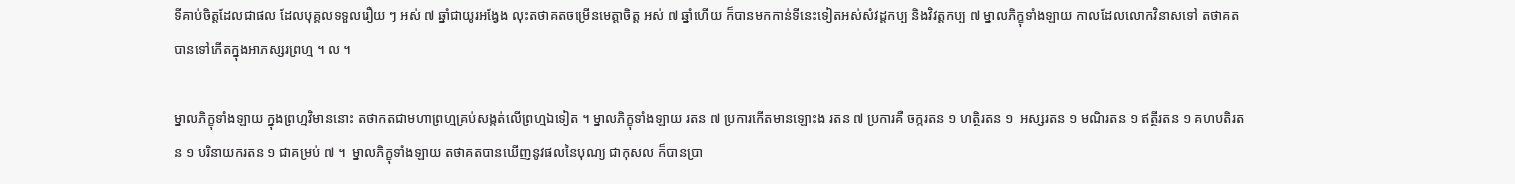ទីគាប់ចិត្តដែលជាផល ដែលបុគ្គលទទួលរឿយ ៗ អស់ ៧ ឆ្នាំជាយូរអង្វែង លុះតថាគតចម្រើនមេត្តាចិត្ត អស់ ៧ ឆ្នាំហើយ ក៏បានមកកាន់ទីនេះទៀតអស់សំវដ្ដកប្ប និងវិវត្តកប្ប ៧ ម្នាលភិក្ខុទាំងឡាយ កាលដែលលោកវិនាសទៅ តថាគតបានទៅកើតក្នុងអាភស្សរព្រហ្ម ។ ល ។

ម្នាលភិក្ខុទាំងឡាយ ក្នុងព្រហ្មវិមាននោះ តថាកតជាមហាព្រហ្មគ្រប់សង្កត់លើព្រហ្មឯទៀត ។ ម្នាលភិក្ខុទាំងឡាយ រតន ៧ ប្រការកើតមានឡោះង រតន ៧ ប្រការគឺ ចក្ករតន ១ ហត្ថិរតន ១  អស្សរតន ១ មណិរតន ១ ឥត្ថីរតន ១ គហបតិរតន ១ បរិនាយករតន ១ ជាគម្រប់ ៧ ។  ម្នាលភិក្ខុទាំងឡាយ តថាគតបានឃើញនូវផលនៃបុណ្យ ជាកុសល ក៏បានប្រា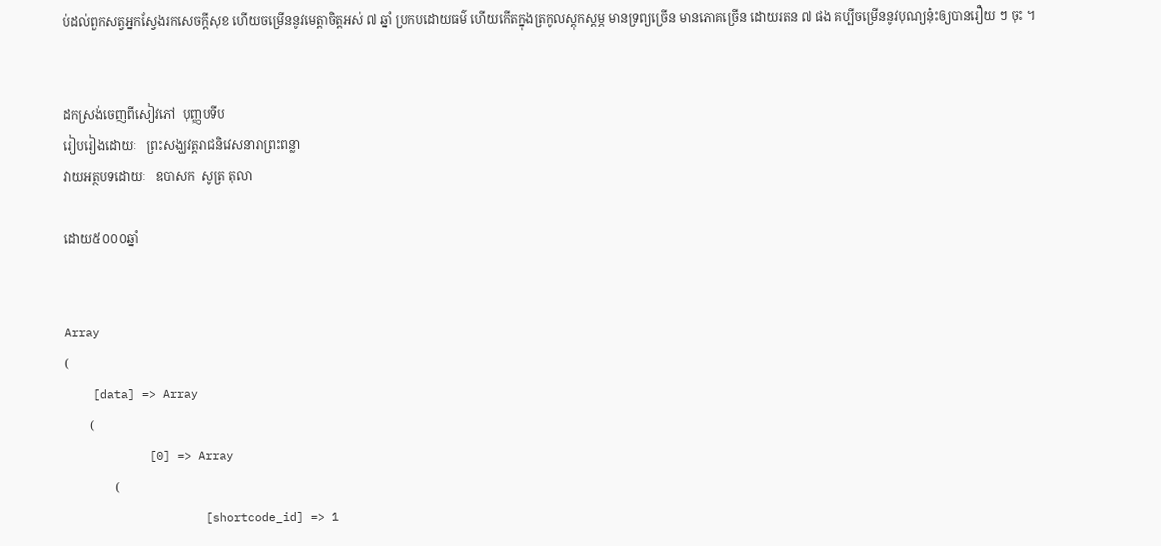ប់ដល់ពួកសត្វអ្នកស្វែងរកសេចក្តីសុខ ហើយចម្រើននូវមេត្តាចិត្តអស់ ៧ ឆ្នាំ ប្រកបដោយធម៌ ហើយកើតក្នុងត្រកូលស្តុកស្តម្ភ មានទ្រព្យច្រើន មានភោគច្រើន ដោយរតន ៧ ផង គប្បីចម្រើននូវបុណ្យនុ៎ះឲ្យបានរឿយ ៗ ចុះ ។


ដកស្រង់ចេញពីសៀវភៅ  បុញ្ញបទីប
រៀបរៀងដោយៈ   ព្រះសង្ឃវត្តរាជនិវេសនារាព្រះពន្លា
វាយអត្ថបទដោយៈ   ឧបាសក  សូត្រ តុលា

ដោយ៥០០០ឆ្នាំ


Array
(
    [data] => Array
        (
            [0] => Array
                (
                    [shortcode_id] => 1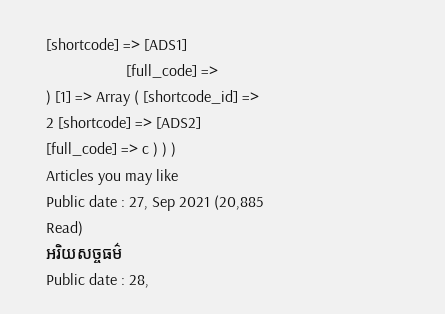[shortcode] => [ADS1]
                    [full_code] =>
) [1] => Array ( [shortcode_id] => 2 [shortcode] => [ADS2] [full_code] => c ) ) )
Articles you may like
Public date : 27, Sep 2021 (20,885 Read)
អរិយសច្ចធម៌
Public date : 28,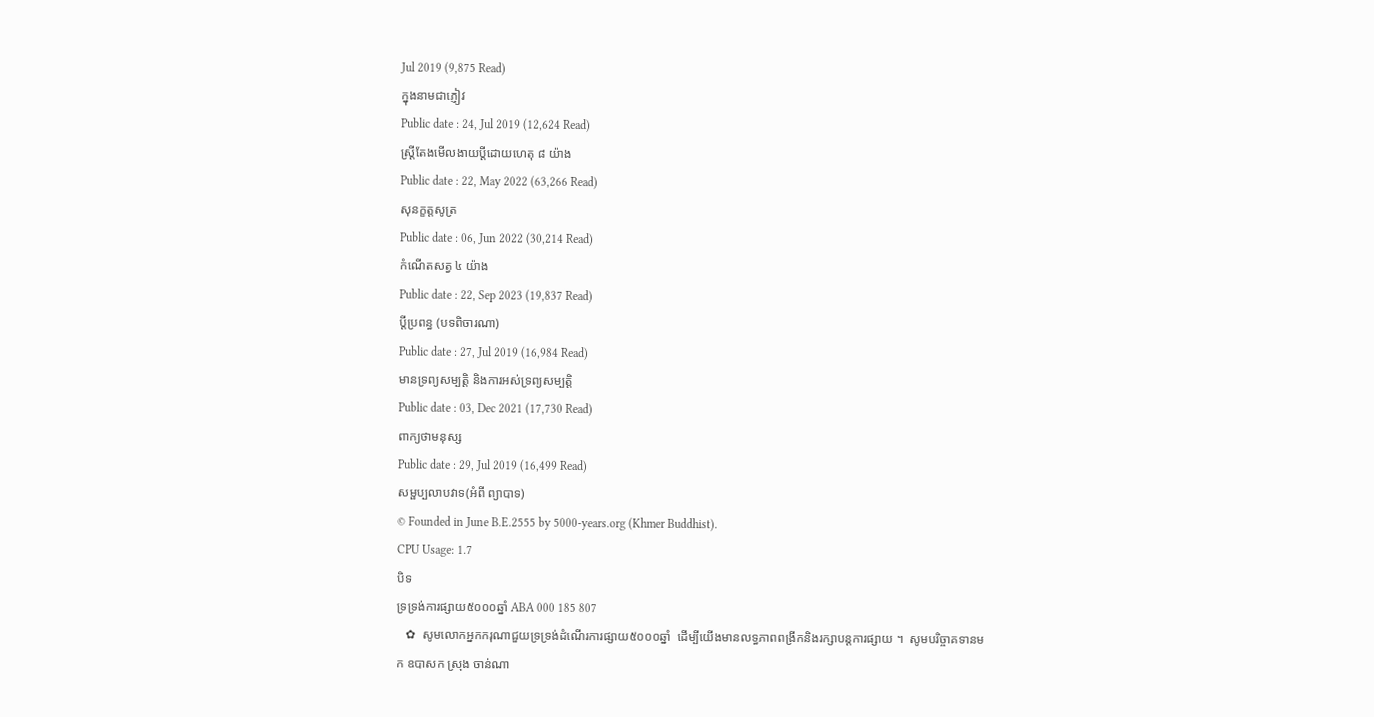Jul 2019 (9,875 Read)
ក្នុងនាមជាភ្ញៀវ
Public date : 24, Jul 2019 (12,624 Read)
ស្ត្រីតែងមើលងាយប្ដីដោយហេតុ ៨ យ៉ាង
Public date : 22, May 2022 (63,266 Read)
សុនក្ខត្តសូត្រ
Public date : 06, Jun 2022 (30,214 Read)
កំណើតសត្វ ៤ យ៉ាង
Public date : 22, Sep 2023 (19,837 Read)
ប្តីប្រពន្ធ (បទពិចារណា)
Public date : 27, Jul 2019 (16,984 Read)
មានទ្រព្យសម្បតិ្ត និងការអស់ទ្រព្យសម្បត្តិ
Public date : 03, Dec 2021 (17,730 Read)
ពាក្យថាមនុស្ស
Public date : 29, Jul 2019 (16,499 Read)
សម្ផប្បលាបវាទ(អំពី ព្យាបាទ)
© Founded in June B.E.2555 by 5000-years.org (Khmer Buddhist).
CPU Usage: 1.7
បិទ
ទ្រទ្រង់ការផ្សាយ៥០០០ឆ្នាំ ABA 000 185 807
   ✿  សូមលោកអ្នកករុណាជួយទ្រទ្រង់ដំណើរការផ្សាយ៥០០០ឆ្នាំ  ដើម្បីយើងមានលទ្ធភាពពង្រីកនិងរក្សាបន្តការផ្សាយ ។  សូមបរិច្ចាគទានមក ឧបាសក ស្រុង ចាន់ណា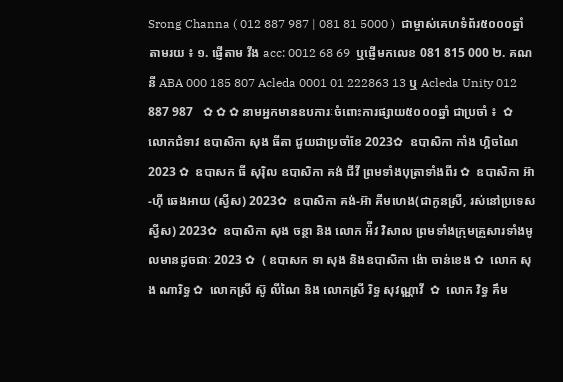Srong Channa ( 012 887 987 | 081 81 5000 )  ជាម្ចាស់គេហទំព័រ៥០០០ឆ្នាំ   តាមរយ ៖ ១. ផ្ញើតាម វីង acc: 0012 68 69  ឬផ្ញើមកលេខ 081 815 000 ២. គណនី ABA 000 185 807 Acleda 0001 01 222863 13 ឬ Acleda Unity 012 887 987   ✿ ✿ ✿ នាមអ្នកមានឧបការៈចំពោះការផ្សាយ៥០០០ឆ្នាំ ជាប្រចាំ ៖  ✿  លោកជំទាវ ឧបាសិកា សុង ធីតា ជួយជាប្រចាំខែ 2023✿  ឧបាសិកា កាំង ហ្គិចណៃ 2023 ✿  ឧបាសក ធី សុរ៉ិល ឧបាសិកា គង់ ជីវី ព្រមទាំងបុត្រាទាំងពីរ ✿  ឧបាសិកា អ៊ា-ហុី ឆេងអាយ (ស្វីស) 2023✿  ឧបាសិកា គង់-អ៊ា គីមហេង(ជាកូនស្រី, រស់នៅប្រទេសស្វីស) 2023✿  ឧបាសិកា សុង ចន្ថា និង លោក អ៉ីវ វិសាល ព្រមទាំងក្រុមគ្រួសារទាំងមូលមានដូចជាៈ 2023 ✿  ( ឧបាសក ទា សុង និងឧបាសិកា ង៉ោ ចាន់ខេង ✿  លោក សុង ណារិទ្ធ ✿  លោកស្រី ស៊ូ លីណៃ និង លោកស្រី រិទ្ធ សុវណ្ណាវី  ✿  លោក វិទ្ធ គឹម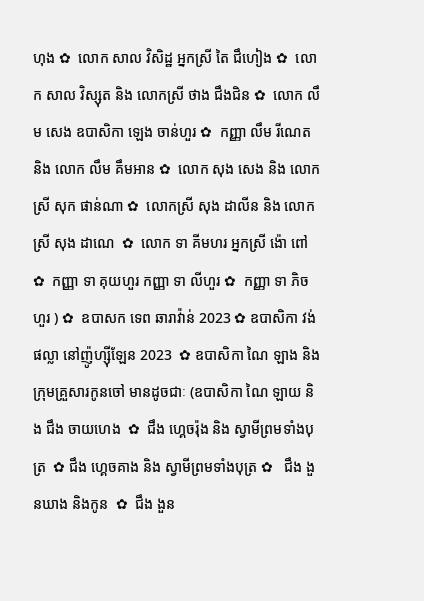ហុង ✿  លោក សាល វិសិដ្ឋ អ្នកស្រី តៃ ជឹហៀង ✿  លោក សាល វិស្សុត និង លោកស្រី ថាង ជឹងជិន ✿  លោក លឹម សេង ឧបាសិកា ឡេង ចាន់ហួរ ✿  កញ្ញា លឹម រីណេត និង លោក លឹម គឹមអាន ✿  លោក សុង សេង និង លោកស្រី សុក ផាន់ណា ✿  លោកស្រី សុង ដាលីន និង លោកស្រី សុង ដាណេ  ✿  លោក ទា គីមហរ អ្នកស្រី ង៉ោ ពៅ ✿  កញ្ញា ទា គុយហួរ កញ្ញា ទា លីហួរ ✿  កញ្ញា ទា ភិចហួរ ) ✿  ឧបាសក ទេព ឆារាវ៉ាន់ 2023 ✿ ឧបាសិកា វង់ ផល្លា នៅញ៉ូហ្ស៊ីឡែន 2023  ✿ ឧបាសិកា ណៃ ឡាង និងក្រុមគ្រួសារកូនចៅ មានដូចជាៈ (ឧបាសិកា ណៃ ឡាយ និង ជឹង ចាយហេង  ✿  ជឹង ហ្គេចរ៉ុង និង ស្វាមីព្រមទាំងបុត្រ  ✿ ជឹង ហ្គេចគាង និង ស្វាមីព្រមទាំងបុត្រ ✿   ជឹង ងួនឃាង និងកូន  ✿  ជឹង ងួន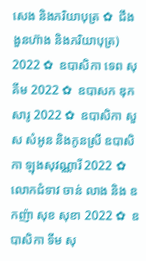សេង និងភរិយាបុត្រ ✿  ជឹង ងួនហ៊ាង និងភរិយាបុត្រ)  2022 ✿  ឧបាសិកា ទេព សុគីម 2022 ✿  ឧបាសក ឌុក សារូ 2022 ✿  ឧបាសិកា សួស សំអូន និងកូនស្រី ឧបាសិកា ឡុងសុវណ្ណារី 2022 ✿  លោកជំទាវ ចាន់ លាង និង ឧកញ៉ា សុខ សុខា 2022 ✿  ឧបាសិកា ទីម សុ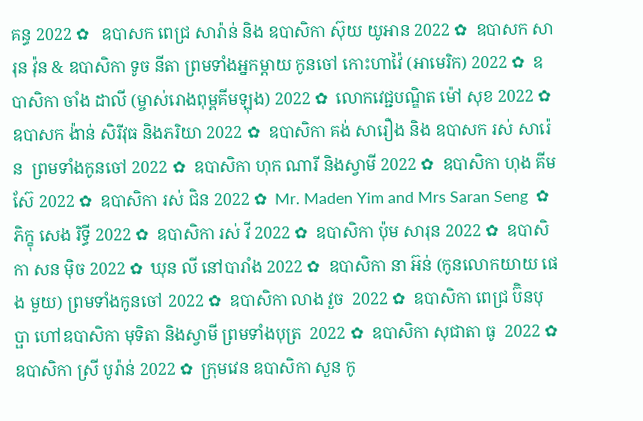គន្ធ 2022 ✿   ឧបាសក ពេជ្រ សារ៉ាន់ និង ឧបាសិកា ស៊ុយ យូអាន 2022 ✿  ឧបាសក សារុន វ៉ុន & ឧបាសិកា ទូច នីតា ព្រមទាំងអ្នកម្តាយ កូនចៅ កោះហាវ៉ៃ (អាមេរិក) 2022 ✿  ឧបាសិកា ចាំង ដាលី (ម្ចាស់រោងពុម្ពគីមឡុង) 2022 ✿  លោកវេជ្ជបណ្ឌិត ម៉ៅ សុខ 2022 ✿  ឧបាសក ង៉ាន់ សិរីវុធ និងភរិយា 2022 ✿  ឧបាសិកា គង់ សារឿង និង ឧបាសក រស់ សារ៉េន  ព្រមទាំងកូនចៅ 2022 ✿  ឧបាសិកា ហុក ណារី និងស្វាមី 2022 ✿  ឧបាសិកា ហុង គីមស៊ែ 2022 ✿  ឧបាសិកា រស់ ជិន 2022 ✿  Mr. Maden Yim and Mrs Saran Seng  ✿  ភិក្ខុ សេង រិទ្ធី 2022 ✿  ឧបាសិកា រស់ វី 2022 ✿  ឧបាសិកា ប៉ុម សារុន 2022 ✿  ឧបាសិកា សន ម៉ិច 2022 ✿  ឃុន លី នៅបារាំង 2022 ✿  ឧបាសិកា នា អ៊ន់ (កូនលោកយាយ ផេង មួយ) ព្រមទាំងកូនចៅ 2022 ✿  ឧបាសិកា លាង វួច  2022 ✿  ឧបាសិកា ពេជ្រ ប៊ិនបុប្ផា ហៅឧបាសិកា មុទិតា និងស្វាមី ព្រមទាំងបុត្រ  2022 ✿  ឧបាសិកា សុជាតា ធូ  2022 ✿  ឧបាសិកា ស្រី បូរ៉ាន់ 2022 ✿  ក្រុមវេន ឧបាសិកា សួន កូ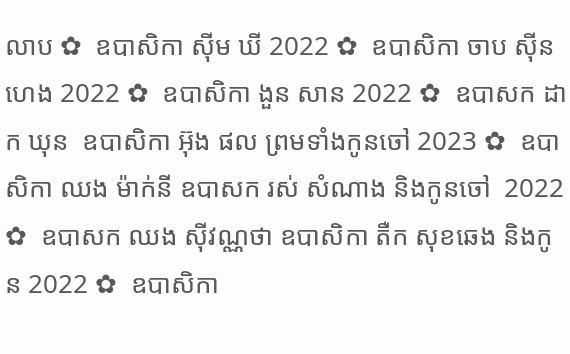លាប ✿  ឧបាសិកា ស៊ីម ឃី 2022 ✿  ឧបាសិកា ចាប ស៊ីនហេង 2022 ✿  ឧបាសិកា ងួន សាន 2022 ✿  ឧបាសក ដាក ឃុន  ឧបាសិកា អ៊ុង ផល ព្រមទាំងកូនចៅ 2023 ✿  ឧបាសិកា ឈង ម៉ាក់នី ឧបាសក រស់ សំណាង និងកូនចៅ  2022 ✿  ឧបាសក ឈង សុីវណ្ណថា ឧបាសិកា តឺក សុខឆេង និងកូន 2022 ✿  ឧបាសិកា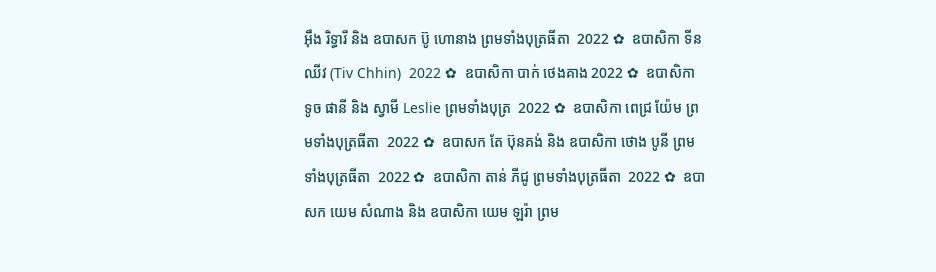អុឹង រិទ្ធារី និង ឧបាសក ប៊ូ ហោនាង ព្រមទាំងបុត្រធីតា  2022 ✿  ឧបាសិកា ទីន ឈីវ (Tiv Chhin)  2022 ✿  ឧបាសិកា បាក់ ថេងគាង 2022 ✿  ឧបាសិកា ទូច ផានី និង ស្វាមី Leslie ព្រមទាំងបុត្រ  2022 ✿  ឧបាសិកា ពេជ្រ យ៉ែម ព្រមទាំងបុត្រធីតា  2022 ✿  ឧបាសក តែ ប៊ុនគង់ និង ឧបាសិកា ថោង បូនី ព្រមទាំងបុត្រធីតា  2022 ✿  ឧបាសិកា តាន់ ភីជូ ព្រមទាំងបុត្រធីតា  2022 ✿  ឧបាសក យេម សំណាង និង ឧបាសិកា យេម ឡរ៉ា ព្រម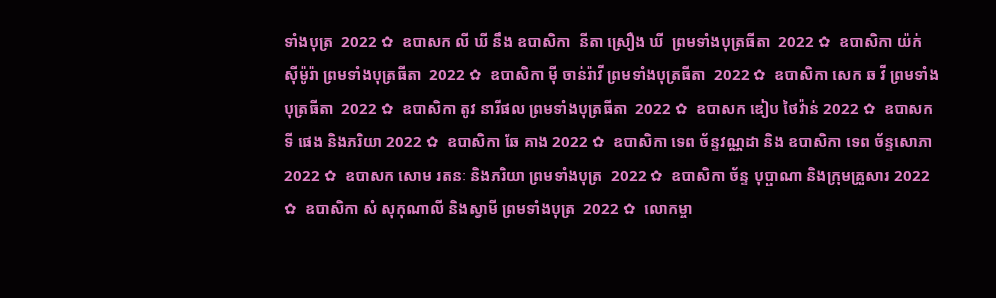ទាំងបុត្រ  2022 ✿  ឧបាសក លី ឃី នឹង ឧបាសិកា  នីតា ស្រឿង ឃី  ព្រមទាំងបុត្រធីតា  2022 ✿  ឧបាសិកា យ៉ក់ សុីម៉ូរ៉ា ព្រមទាំងបុត្រធីតា  2022 ✿  ឧបាសិកា មុី ចាន់រ៉ាវី ព្រមទាំងបុត្រធីតា  2022 ✿  ឧបាសិកា សេក ឆ វី ព្រមទាំងបុត្រធីតា  2022 ✿  ឧបាសិកា តូវ នារីផល ព្រមទាំងបុត្រធីតា  2022 ✿  ឧបាសក ឌៀប ថៃវ៉ាន់ 2022 ✿  ឧបាសក ទី ផេង និងភរិយា 2022 ✿  ឧបាសិកា ឆែ គាង 2022 ✿  ឧបាសិកា ទេព ច័ន្ទវណ្ណដា និង ឧបាសិកា ទេព ច័ន្ទសោភា  2022 ✿  ឧបាសក សោម រតនៈ និងភរិយា ព្រមទាំងបុត្រ  2022 ✿  ឧបាសិកា ច័ន្ទ បុប្ផាណា និងក្រុមគ្រួសារ 2022 ✿  ឧបាសិកា សំ សុកុណាលី និងស្វាមី ព្រមទាំងបុត្រ  2022 ✿  លោកម្ចា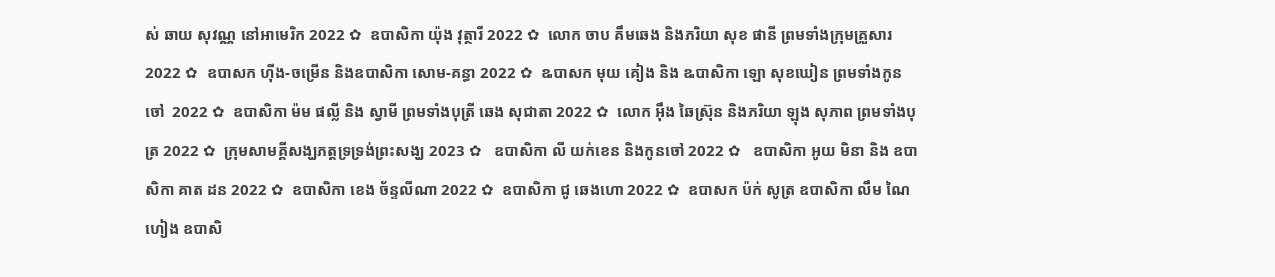ស់ ឆាយ សុវណ្ណ នៅអាមេរិក 2022 ✿  ឧបាសិកា យ៉ុង វុត្ថារី 2022 ✿  លោក ចាប គឹមឆេង និងភរិយា សុខ ផានី ព្រមទាំងក្រុមគ្រួសារ 2022 ✿  ឧបាសក ហ៊ីង-ចម្រើន និងឧបាសិកា សោម-គន្ធា 2022 ✿  ឩបាសក មុយ គៀង និង ឩបាសិកា ឡោ សុខឃៀន ព្រមទាំងកូនចៅ  2022 ✿  ឧបាសិកា ម៉ម ផល្លី និង ស្វាមី ព្រមទាំងបុត្រី ឆេង សុជាតា 2022 ✿  លោក អ៊ឹង ឆៃស្រ៊ុន និងភរិយា ឡុង សុភាព ព្រមទាំងបុត្រ 2022 ✿  ក្រុមសាមគ្គីសង្ឃភត្តទ្រទ្រង់ព្រះសង្ឃ 2023 ✿   ឧបាសិកា លី យក់ខេន និងកូនចៅ 2022 ✿   ឧបាសិកា អូយ មិនា និង ឧបាសិកា គាត ដន 2022 ✿  ឧបាសិកា ខេង ច័ន្ទលីណា 2022 ✿  ឧបាសិកា ជូ ឆេងហោ 2022 ✿  ឧបាសក ប៉ក់ សូត្រ ឧបាសិកា លឹម ណៃហៀង ឧបាសិ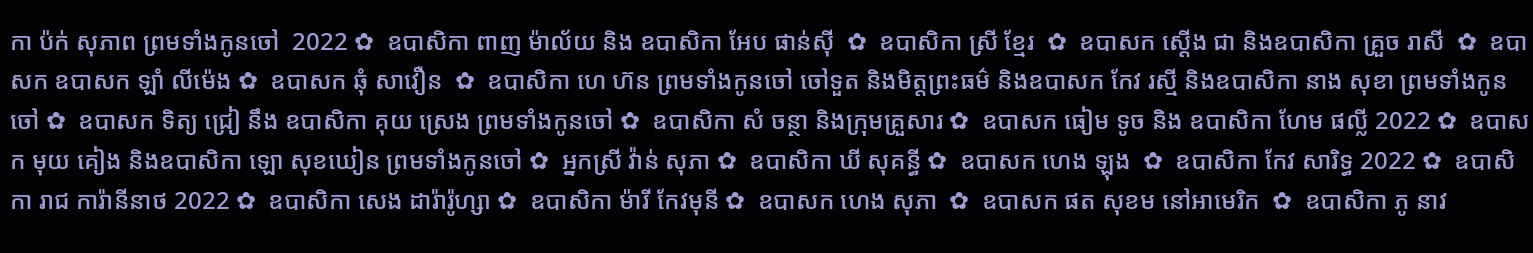កា ប៉ក់ សុភាព ព្រមទាំងកូនចៅ  2022 ✿  ឧបាសិកា ពាញ ម៉ាល័យ និង ឧបាសិកា អែប ផាន់ស៊ី  ✿  ឧបាសិកា ស្រី ខ្មែរ  ✿  ឧបាសក ស្តើង ជា និងឧបាសិកា គ្រួច រាសី  ✿  ឧបាសក ឧបាសក ឡាំ លីម៉េង ✿  ឧបាសក ឆុំ សាវឿន  ✿  ឧបាសិកា ហេ ហ៊ន ព្រមទាំងកូនចៅ ចៅទួត និងមិត្តព្រះធម៌ និងឧបាសក កែវ រស្មី និងឧបាសិកា នាង សុខា ព្រមទាំងកូនចៅ ✿  ឧបាសក ទិត្យ ជ្រៀ នឹង ឧបាសិកា គុយ ស្រេង ព្រមទាំងកូនចៅ ✿  ឧបាសិកា សំ ចន្ថា និងក្រុមគ្រួសារ ✿  ឧបាសក ធៀម ទូច និង ឧបាសិកា ហែម ផល្លី 2022 ✿  ឧបាសក មុយ គៀង និងឧបាសិកា ឡោ សុខឃៀន ព្រមទាំងកូនចៅ ✿  អ្នកស្រី វ៉ាន់ សុភា ✿  ឧបាសិកា ឃី សុគន្ធី ✿  ឧបាសក ហេង ឡុង  ✿  ឧបាសិកា កែវ សារិទ្ធ 2022 ✿  ឧបាសិកា រាជ ការ៉ានីនាថ 2022 ✿  ឧបាសិកា សេង ដារ៉ារ៉ូហ្សា ✿  ឧបាសិកា ម៉ារី កែវមុនី ✿  ឧបាសក ហេង សុភា  ✿  ឧបាសក ផត សុខម នៅអាមេរិក  ✿  ឧបាសិកា ភូ នាវ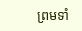ព្រមទាំ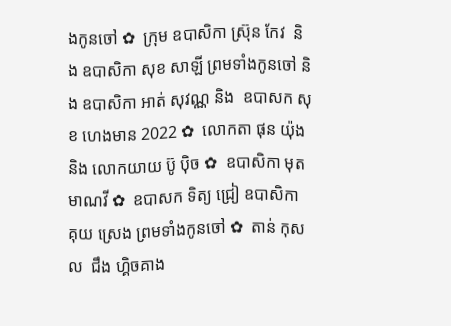ងកូនចៅ ✿  ក្រុម ឧបាសិកា ស្រ៊ុន កែវ  និង ឧបាសិកា សុខ សាឡី ព្រមទាំងកូនចៅ និង ឧបាសិកា អាត់ សុវណ្ណ និង  ឧបាសក សុខ ហេងមាន 2022 ✿  លោកតា ផុន យ៉ុង និង លោកយាយ ប៊ូ ប៉ិច ✿  ឧបាសិកា មុត មាណវី ✿  ឧបាសក ទិត្យ ជ្រៀ ឧបាសិកា គុយ ស្រេង ព្រមទាំងកូនចៅ ✿  តាន់ កុសល  ជឹង ហ្គិចគាង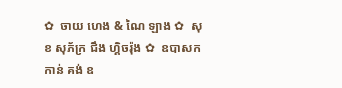✿  ចាយ ហេង & ណៃ ឡាង ✿  សុខ សុភ័ក្រ ជឹង ហ្គិចរ៉ុង ✿  ឧបាសក កាន់ គង់ ឧ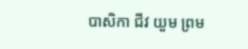បាសិកា ជីវ យួម ព្រម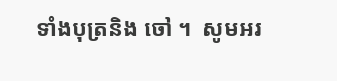ទាំងបុត្រនិង ចៅ ។  សូមអរ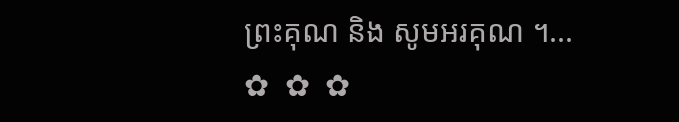ព្រះគុណ និង សូមអរគុណ ។...       ✿  ✿  ✿